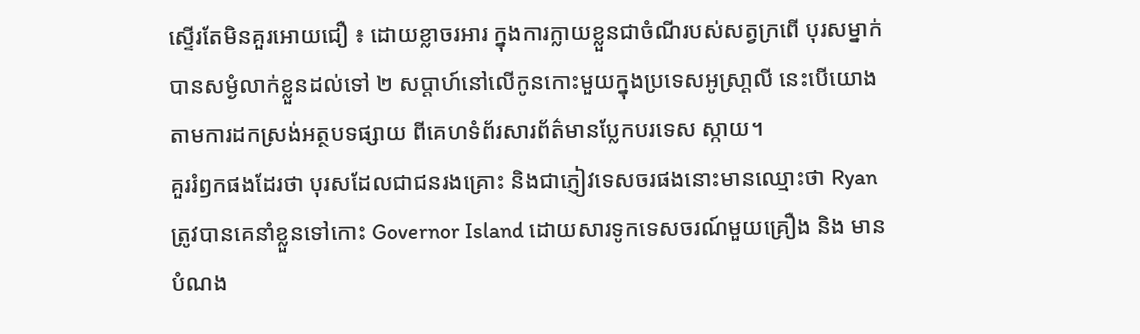ស្ទើរតែមិនគួរអោយជឿ ៖ ដោយខ្លាចរអារ ក្នុងការក្លាយខ្លួនជាចំណីរបស់សត្វក្រពើ បុរសម្នាក់
បានសម្ងំលាក់ខ្លួនដល់ទៅ ២ សប្តាហ៍នៅលើកូនកោះមួយក្នុងប្រទេសអូស្រា្តលី នេះបើយោង
តាមការដកស្រង់អត្ថបទផ្សាយ ពីគេហទំព័រសារព័ត៌មានប្លែកបរទេស ស្កាយ។
គួររំឭកផងដែរថា បុរសដែលជាជនរងគ្រោះ និងជាភ្ញៀវទេសចរផងនោះមានឈ្មោះថា Ryan
ត្រូវបានគេនាំខ្លួនទៅកោះ Governor Island ដោយសារទូកទេសចរណ៍មួយគ្រឿង និង មាន
បំណង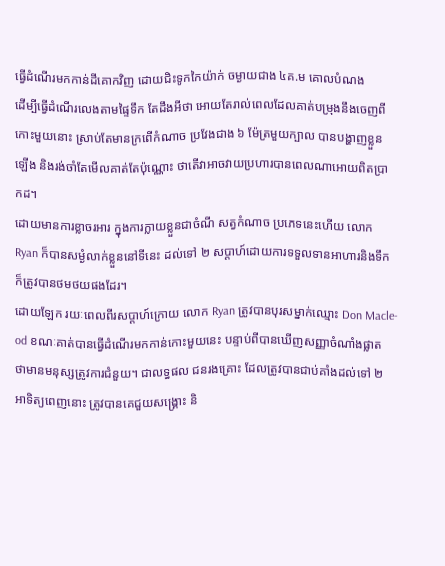ធ្វើដំណើរមកកាន់ដីគោកវិញ ដោយជិះទូកកៃយ៉ាក់ ចម្ងាយជាង ៤គ.ម គោលបំណង
ដើម្បីធ្វើដំណើរលេងតាមផ្ទៃទឹក តែដឹងអីថា អោយតែរាល់ពេលដែលគាត់បម្រុងនឹងចេញពី
កោះមួយនោះ ស្រាប់តែមានក្រពើកំណាច ប្រវែងជាង ៦ ម៉ែត្រមួយក្បាល បានបង្ហាញខ្លួន
ឡើង និងរង់ចាំតែមើលគាត់តែប៉ុណ្ណោះ ថាតើវាអាចវាយប្រហារបានពេលណាអោយពិតប្រា
កដ។
ដោយមានការខ្លាចរអារ ក្នុងការក្លាយខ្លួនជាចំណី សត្វកំណាច ប្រភេទនេះហើយ លោក
Ryan ក៏បានសម្ងំលាក់ខ្លួននៅទីនេះ ដល់ទៅ ២ សប្តាហ៍ដោយការទទួលទានអាហារនិងទឹក
ក៏ត្រូវបានថមថយផងដែរ។
ដោយឡែក រយៈពេលពីរសប្តាហ៍ក្រោយ លោក Ryan ត្រូវបានបុរសម្នាក់ឈ្មោះ Don Macle-
od ខណៈគាត់បានធ្វើដំណើរមកកាន់កោះមួយនេះ បន្ទាប់ពីបានឃើញសញ្ញាចំណាំងផ្លាត
ថាមានមនុស្សត្រូវការជំនួយ។ ជាលទ្ធផល ជនរងគ្រោះ ដែលត្រូវបានជាប់គាំងដល់ទៅ ២
អាទិត្យពេញនោះ ត្រូវបានគេជួយសង្គ្រោះ និ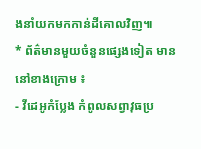ងនាំយកមកកាន់ដីគោលវិញ៕
* ព័ត៌មានមួយចំនួនផ្សេងទៀត មាននៅខាងក្រោម ៖
- វីដេអូកំប្លែង កំពូលសព្វាវុធប្រ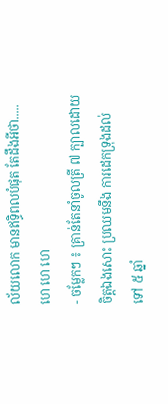ល័យលោក មានឥទ្ធិពលបំផុត តែដឹងអីថា..... ហេ ហេ ហេ
- ចម្លែកៗ ៖ គ្រាន់តែនាំចូលត្រី ៧ ក្បាលដោយចិត្តឯងសោះ ប្រឈមនឹង ការដេកទ្រុងដល់
ទៅ ៥ ឆ្នាំ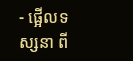- ផ្អើលទស្សនា ពី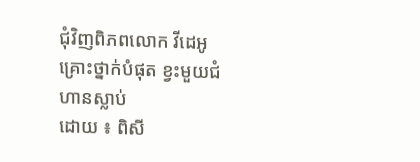ជុំវិញពិភពលោក វីដេអូគ្រោះថ្នាក់បំផុត ខ្វះមួយជំហានស្លាប់
ដោយ ៖ ពិសី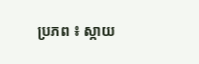ប្រភព ៖ ស្កាយ